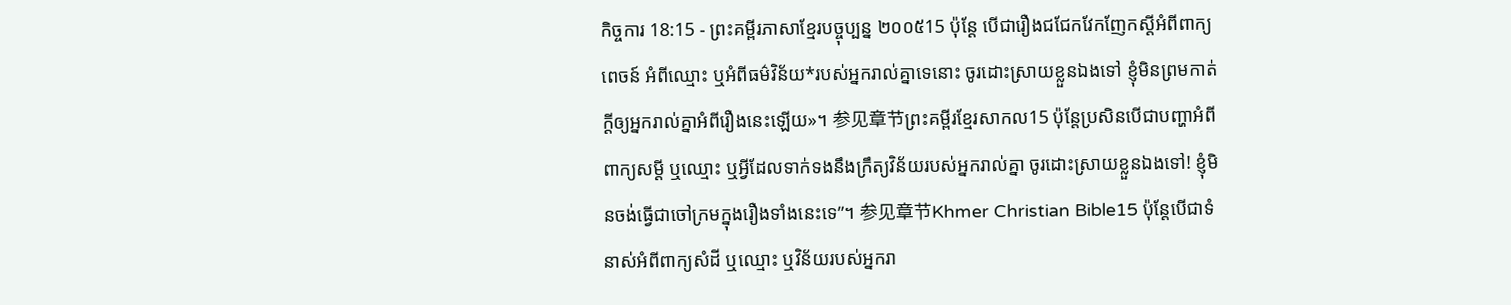កិច្ចការ 18:15 - ព្រះគម្ពីរភាសាខ្មែរបច្ចុប្បន្ន ២០០៥15 ប៉ុន្តែ បើជារឿងជជែកវែកញែកស្ដីអំពីពាក្យពេចន៍ អំពីឈ្មោះ ឬអំពីធម៌វិន័យ*របស់អ្នករាល់គ្នាទេនោះ ចូរដោះស្រាយខ្លួនឯងទៅ ខ្ញុំមិនព្រមកាត់ក្ដីឲ្យអ្នករាល់គ្នាអំពីរឿងនេះឡើយ»។ 参见章节ព្រះគម្ពីរខ្មែរសាកល15 ប៉ុន្តែប្រសិនបើជាបញ្ហាអំពីពាក្យសម្ដី ឬឈ្មោះ ឬអ្វីដែលទាក់ទងនឹងក្រឹត្យវិន័យរបស់អ្នករាល់គ្នា ចូរដោះស្រាយខ្លួនឯងទៅ! ខ្ញុំមិនចង់ធ្វើជាចៅក្រមក្នុងរឿងទាំងនេះទេ”។ 参见章节Khmer Christian Bible15 ប៉ុន្ដែបើជាទំនាស់អំពីពាក្យសំដី ឬឈ្មោះ ឬវិន័យរបស់អ្នករា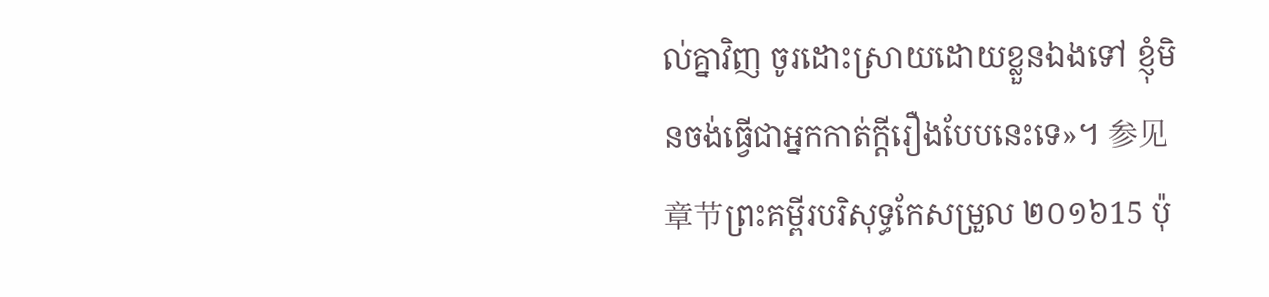ល់គ្នាវិញ ចូរដោះស្រាយដោយខ្លួនឯងទៅ ខ្ញុំមិនចង់ធ្វើជាអ្នកកាត់ក្ដីរឿងបែបនេះទេ»។ 参见章节ព្រះគម្ពីរបរិសុទ្ធកែសម្រួល ២០១៦15 ប៉ុ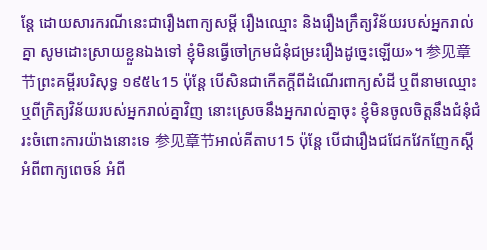ន្តែ ដោយសារករណីនេះជារឿងពាក្យសម្ដី រឿងឈ្មោះ និងរឿងក្រឹត្យវិន័យរបស់អ្នករាល់គ្នា សូមដោះស្រាយខ្លួនឯងទៅ ខ្ញុំមិនធ្វើចៅក្រមជំនុំជម្រះរឿងដូច្នេះឡើយ»។ 参见章节ព្រះគម្ពីរបរិសុទ្ធ ១៩៥៤15 ប៉ុន្តែ បើសិនជាកើតក្តីពីដំណើរពាក្យសំដី ឬពីនាមឈ្មោះ ឬពីក្រិត្យវិន័យរបស់អ្នករាល់គ្នាវិញ នោះស្រេចនឹងអ្នករាល់គ្នាចុះ ខ្ញុំមិនចូលចិត្តនឹងជំនុំជំរះចំពោះការយ៉ាងនោះទេ 参见章节អាល់គីតាប15 ប៉ុន្ដែ បើជារឿងជជែកវែកញែកស្ដីអំពីពាក្យពេចន៍ អំពី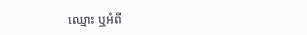ឈ្មោះ ឬអំពី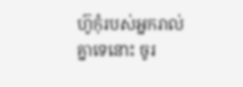ហ៊ូកុំរបស់អ្នករាល់គ្នាទេនោះ ចូរ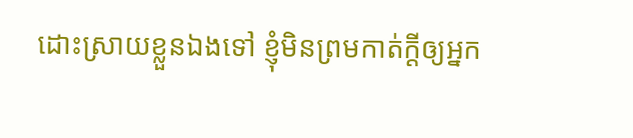ដោះស្រាយខ្លួនឯងទៅ ខ្ញុំមិនព្រមកាត់ក្ដីឲ្យអ្នក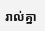រាល់គ្នា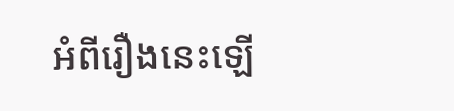អំពីរឿងនេះឡើ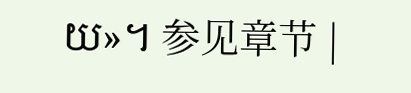យ»។ 参见章节 |